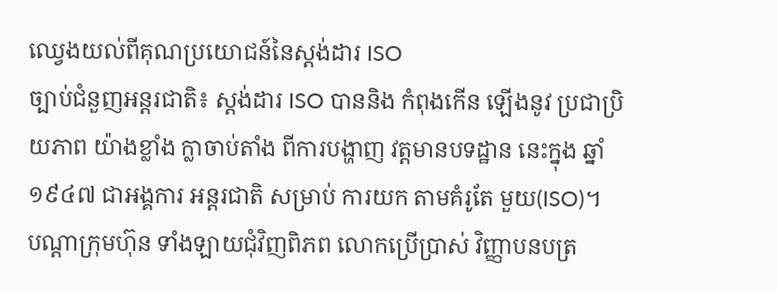ឈ្វេងយល់ពីគុណប្រយោជន៍នៃស្តង់ដារ ISO
ច្បាប់ជំនួញអន្តរជាតិ៖ ស្តង់ដារ ISO បាននិង កំពុងកើន ឡើងនូវ ប្រជាប្រិយភាព យ៉ាងខ្លាំង ក្លាចាប់តាំង ពីការបង្ហាញ វត្តមានបទដ្ឋាន នេះក្នុង ឆ្នាំ១៩៤៧ ជាអង្គការ អន្តរជាតិ សម្រាប់ ការយក តាមគំរូតែ មួយ(ISO)។
បណ្តាក្រុមហ៊ុន ទាំងឡាយជុំវិញពិភព លោកប្រើប្រាស់ វិញ្ញាបនបត្រ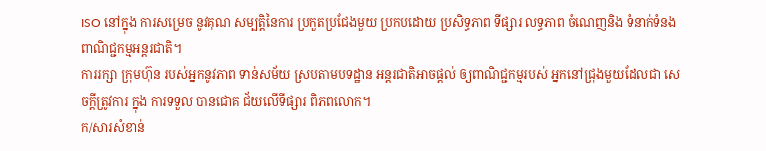ISO នៅក្នុង ការសម្រេច នូវគុណ សម្បត្តិនៃការ ប្រកួតប្រជែងមួយ ប្រកបដោយ ប្រសិទ្ធភាព ទីផ្សារ លទ្ធភាព ចំណេញនិង ទំនាក់ទំនង ពាណិជ្ជកម្មអន្តរជាតិ។
ការរក្សា ក្រុមហ៊ុន របស់អ្នកនូវភាព ទាន់សម័យ ស្របតាមបទដ្ឋាន អន្តរជាតិអាចផ្តល់ ឲ្យពាណិជ្ជកម្មរបស់ អ្នកនៅជ្រុងមួយដែលជា សេចក្តីត្រូវការ ក្នុង ការទទួល បានជោគ ជ័យលើទីផ្សារ ពិភពលោក។
ក/សារសំខាន់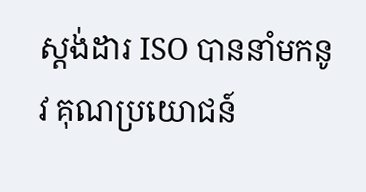ស្តង់ដារ ISO បាននាំមកនូវ គុណប្រយោជន៍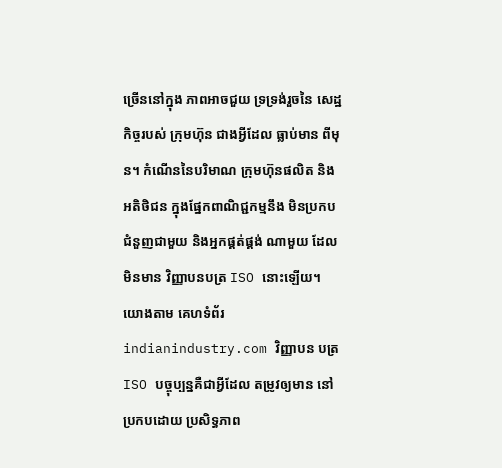ច្រើននៅក្នុង ភាពអាចជួយ ទ្រទ្រង់រួចនៃ សេដ្ឋកិច្ចរបស់ ក្រុមហ៊ុន ជាងអ្វីដែល ធ្លាប់មាន ពីមុន។ កំណើននៃបរិមាណ ក្រុមហ៊ុនផលិត និងអតិថិជន ក្នុងផ្នែកពាណិជ្ជកម្មនឹង មិនប្រកប ជំនួញជាមួយ និងអ្នកផ្គត់ផ្គង់ ណាមួយ ដែល មិនមាន វិញ្ញាបនបត្រ ISO នោះឡើយ។ យោងតាម គេហទំព័រ indianindustry.com វិញ្ញាបន បត្រ ISO បច្ចុប្បន្នគឺជាអ្វីដែល តម្រូវឲ្យមាន នៅប្រកបដោយ ប្រសិទ្ធភាព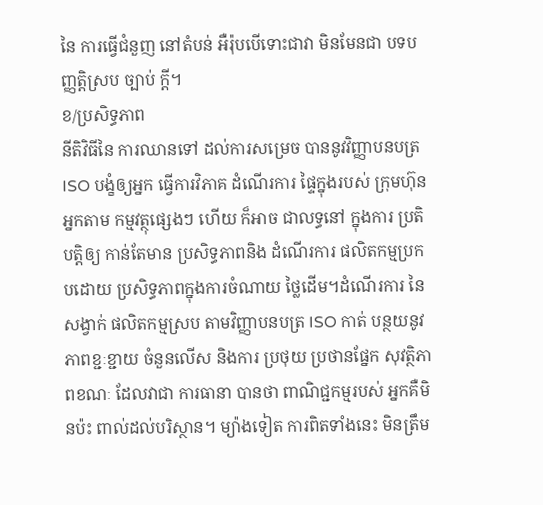នៃ ការធ្វើជំនួញ នៅតំបន់ អឺរ៉ុបបើទោះជាវា មិនមែនជា បទបញ្ញត្តិស្រប ច្បាប់ ក្តី។
ខ/ប្រសិទ្ធភាព
នីតិវិធីនៃ ការឈានទៅ ដល់ការសម្រេច បាននូវវិញ្ញាបនបត្រ ISO បង្ខំឲ្យអ្នក ធ្វើការវិភាគ ដំណើរការ ផ្ទៃក្នុងរបស់ ក្រុមហ៊ុនអ្នកតាម កម្មវត្ថុផ្សេងៗ ហើយ ក៏អាច ជាលទ្ធនៅ ក្នុងការ ប្រតិបត្តិឲ្យ កាន់តែមាន ប្រសិទ្ធភាពនិង ដំណើរការ ផលិតកម្មប្រកបដោយ ប្រសិទ្ធភាពក្នុងការចំណាយ ថ្លៃដើម។ដំណើរការ នៃសង្វាក់ ផលិតកម្មស្រប តាមវិញ្ញាបនបត្រ ISO កាត់ បន្ថយនូវ ភាពខ្ជៈខ្ជាយ ចំនួនលើស និងការ ប្រថុយ ប្រថានផ្នែក សុវត្ថិភាពខណៈ ដែលវាជា ការធានា បានថា ពាណិជ្ជកម្មរបស់ អ្នកគឺមិនប៉ះ ពាល់ដល់បរិស្ថាន។ ម្យ៉ាងទៀត ការពិតទាំងនេះ មិនត្រឹម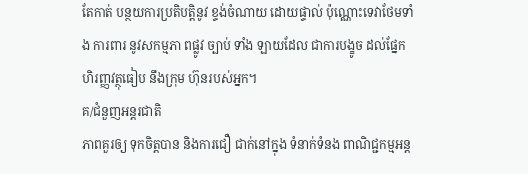តែកាត់ បន្ថយការប្រតិបត្តិនូវ ខ្ទង់ចំណាយ ដោយផ្ទាល់ ប៉ុណ្ណោះទេវាថែមទាំង ការពារ នូវសកម្មភា ពផ្លូវ ច្បាប់ ទាំង ឡាយដែល ជាការបង្ខូច ដល់ផ្នែក ហិរញ្ញវត្ថុធៀប នឹងក្រុម ហ៊ុនរបស់អ្នក។
គ/ជំនួញអន្តរជាតិ
ភាពគួរឲ្យ ទុកចិត្តបាន និងការជឿ ជាក់នៅក្នុង ទំនាក់ទំនង ពាណិជ្ជកម្មអន្ត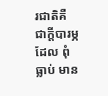រជាតិគឺ ជាក្តីបារម្ភដែល ពុំធ្លាប់ មាន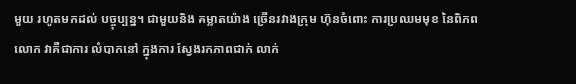មួយ រហូតមកដល់ បច្ចុប្បន្ន។ ជាមួយនិង គម្លាតយ៉ាង ច្រើនរវាងក្រុម ហ៊ុនចំពោះ ការប្រឈមមុខ នៃពិភពលោក វាគឺជាការ លំបាកនៅ ក្នុងការ ស្វែងរកភាពជាក់ លាក់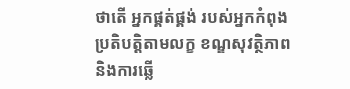ថាតើ អ្នកផ្គត់ផ្គង់ របស់អ្នកកំពុង ប្រតិបត្តិតាមលក្ខ ខណ្ឌសុវត្ថិភាព និងការឆ្លើ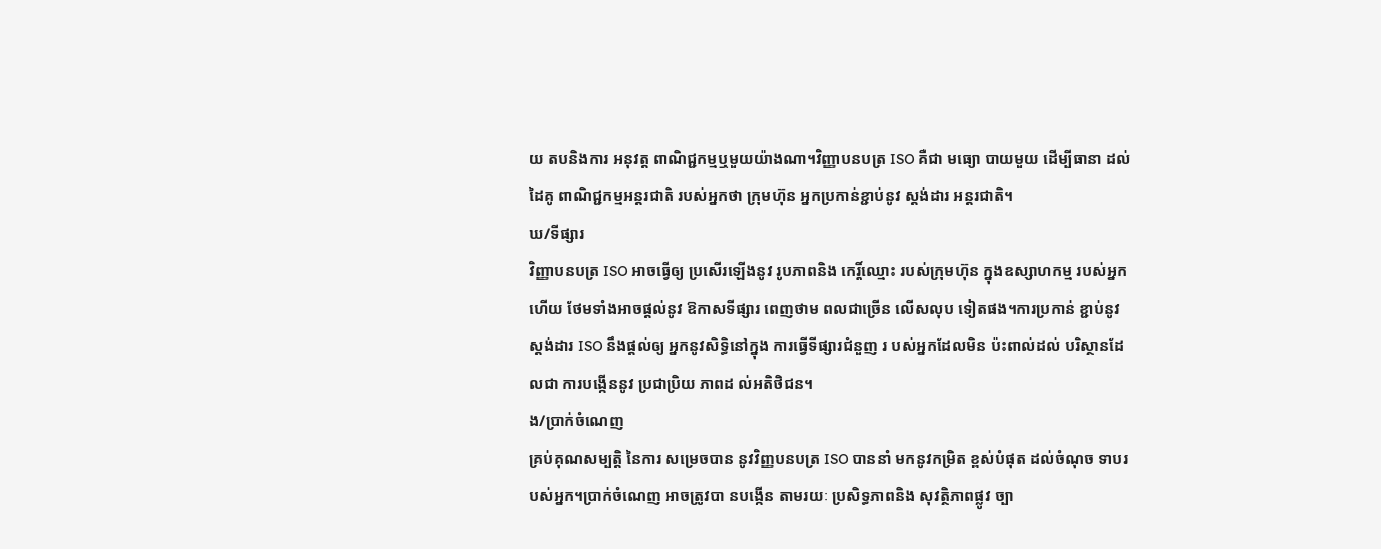យ តបនិងការ អនុវត្ត ពាណិជ្ជកម្មឬមួយយ៉ាងណា។វិញ្ញាបនបត្រ ISO គឺជា មធ្យោ បាយមួយ ដើម្បីធានា ដល់ដៃគូ ពាណិជ្ជកម្មអន្តរជាតិ របស់អ្នកថា ក្រុមហ៊ុន អ្នកប្រកាន់ខ្ជាប់នូវ ស្តង់ដារ អន្តរជាតិ។
ឃ/ទីផ្សារ
វិញ្ញាបនបត្រ ISO អាចធ្វើឲ្យ ប្រសើរឡើងនូវ រូបភាពនិង កេរ្តិ៍ឈ្មោះ របស់ក្រុមហ៊ុន ក្នុងឧស្សាហកម្ម របស់អ្នក ហើយ ថែមទាំងអាចផ្តល់នូវ ឱកាសទីផ្សារ ពេញថាម ពលជាច្រើន លើសលុប ទៀតផង។ការប្រកាន់ ខ្ជាប់នូវ ស្តង់ដារ ISO នឹងផ្តល់ឲ្យ អ្នកនូវសិទ្ធិនៅក្នុង ការធ្វើទីផ្សារជំនួញ រ បស់អ្នកដែលមិន ប៉ះពាល់ដល់ បរិស្ថានដែលជា ការបង្កើននូវ ប្រជាប្រិយ ភាពដ ល់អតិថិជន។
ង/ប្រាក់ចំណេញ
គ្រប់គុណសម្បត្តិ នៃការ សម្រេចបាន នូវវិញ្ញបនបត្រ ISO បាននាំ មកនូវកម្រិត ខ្ពស់បំផុត ដល់ចំណុច ទាបរបស់អ្នក។ប្រាក់ចំណេញ អាចត្រូវបា នបង្កើន តាមរយៈ ប្រសិទ្ធភាពនិង សុវត្ថិភាពផ្លូវ ច្បា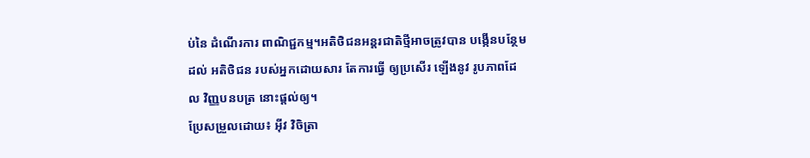ប់នៃ ដំណើរការ ពាណិជ្ជកម្ម។អតិថិជនអន្តរជាតិថ្មីអាចត្រូវបាន បង្កើនបន្ថែមដល់ អតិថិជន របស់អ្នកដោយសារ តែការធ្វើ ឲ្យប្រសើរ ឡើងនូវ រូបភាពដែល វិញ្ញបនបត្រ នោះផ្តល់ឲ្យ។
ប្រែសម្រួលដោយ៖ អុីវ វិចិត្រា